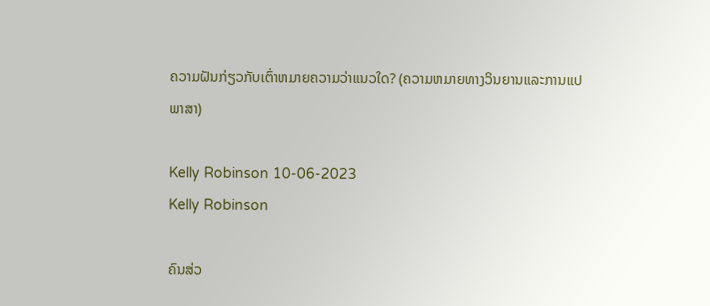ຄວາມຝັນກ່ຽວກັບເຕົ່າຫມາຍຄວາມວ່າແນວໃດ? (ຄວາມຫມາຍທາງວິນຍານແລະການແປພາສາ)

Kelly Robinson 10-06-2023
Kelly Robinson

ຄົນສ່ວ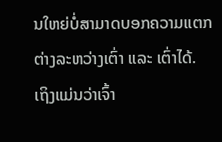ນໃຫຍ່ບໍ່ສາມາດບອກຄວາມແຕກຕ່າງລະຫວ່າງເຕົ່າ ແລະ ເຕົ່າໄດ້. ເຖິງແມ່ນວ່າເຈົ້າ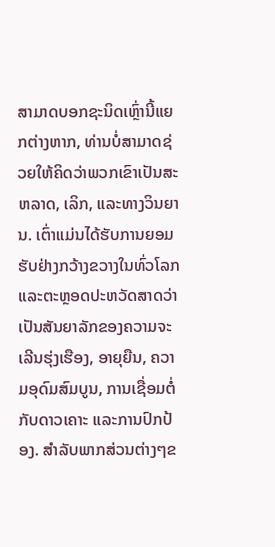ສາມາດບອກຊະນິດເຫຼົ່ານີ້ແຍກຕ່າງຫາກ, ທ່ານບໍ່ສາມາດຊ່ວຍໃຫ້ຄິດວ່າພວກເຂົາເປັນສະຫລາດ, ເລິກ, ແລະທາງວິນຍານ. ເຕົ່າແມ່ນໄດ້ຮັບການຍອມຮັບຢ່າງກວ້າງຂວາງໃນທົ່ວໂລກ ແລະຕະຫຼອດປະຫວັດສາດວ່າເປັນສັນຍາລັກຂອງຄວາມຈະເລີນຮຸ່ງເຮືອງ, ອາຍຸຍືນ, ຄວາມອຸດົມສົມບູນ, ການເຊື່ອມຕໍ່ກັບດາວເຄາະ ແລະການປົກປ້ອງ. ສໍາລັບພາກສ່ວນຕ່າງໆຂ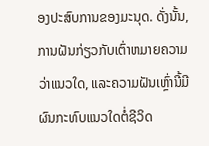ອງປະສົບການຂອງມະນຸດ. ດັ່ງນັ້ນ, ການຝັນກ່ຽວກັບເຕົ່າຫມາຍຄວາມວ່າແນວໃດ, ແລະຄວາມຝັນເຫຼົ່ານີ້ມີຜົນກະທົບແນວໃດຕໍ່ຊີວິດ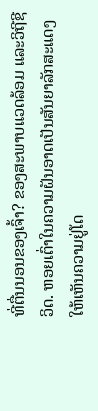ທີ່ຕື່ນນອນຂອງເຈົ້າ? ຂອງສະພາບແວດລ້ອມ ແລະວິຖີຊີວິດ. ຫອຍເຕົ່າໃນຄວາມຝັນອາດເປັນສັນຍາລັກສະແດງໃຫ້ເຫັນຄວາມຢູ່ໂດ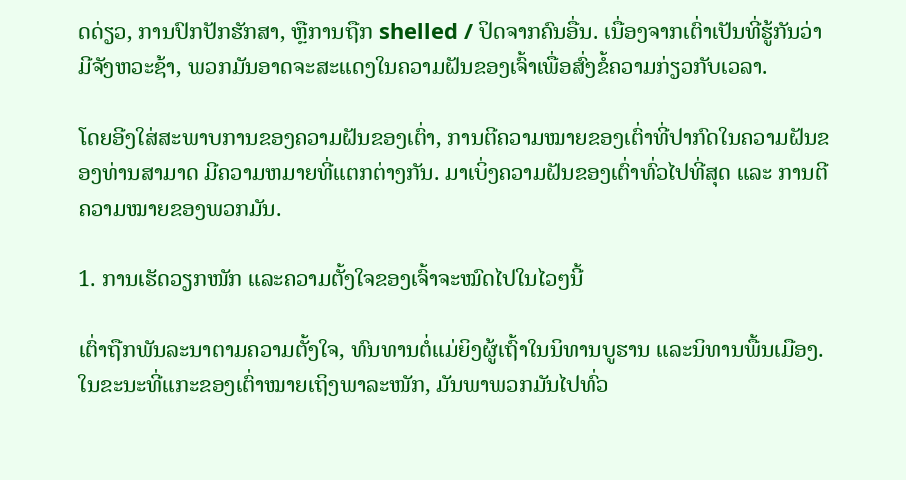ດດ່ຽວ, ການປົກປັກຮັກສາ, ຫຼືການຖືກ shelled / ປິດຈາກຄົນອື່ນ. ເນື່ອງຈາກເຕົ່າເປັນທີ່ຮູ້ກັນວ່າມີຈັງຫວະຊ້າ, ພວກມັນອາດຈະສະແດງໃນຄວາມຝັນຂອງເຈົ້າເພື່ອສົ່ງຂໍ້ຄວາມກ່ຽວກັບເວລາ.

ໂດຍອີງໃສ່ສະພາບການຂອງຄວາມຝັນຂອງເຕົ່າ, ການຕີຄວາມໝາຍຂອງເຕົ່າທີ່ປາກົດໃນຄວາມຝັນຂອງທ່ານສາມາດ ມີຄວາມຫມາຍທີ່ແຕກຕ່າງກັນ. ມາເບິ່ງຄວາມຝັນຂອງເຕົ່າທົ່ວໄປທີ່ສຸດ ແລະ ການຕີຄວາມໝາຍຂອງພວກມັນ.

1. ການເຮັດວຽກໜັກ ແລະຄວາມຕັ້ງໃຈຂອງເຈົ້າຈະໝົດໄປໃນໄວໆນີ້

ເຕົ່າຖືກພັນລະນາຕາມຄວາມຕັ້ງໃຈ, ທົນທານຕໍ່ແມ່ຍິງຜູ້ເຖົ້າໃນນິທານບູຮານ ແລະນິທານພື້ນເມືອງ. ໃນຂະນະທີ່ແກະຂອງເຕົ່າໝາຍເຖິງພາລະໜັກ, ມັນພາພວກມັນໄປທົ່ວ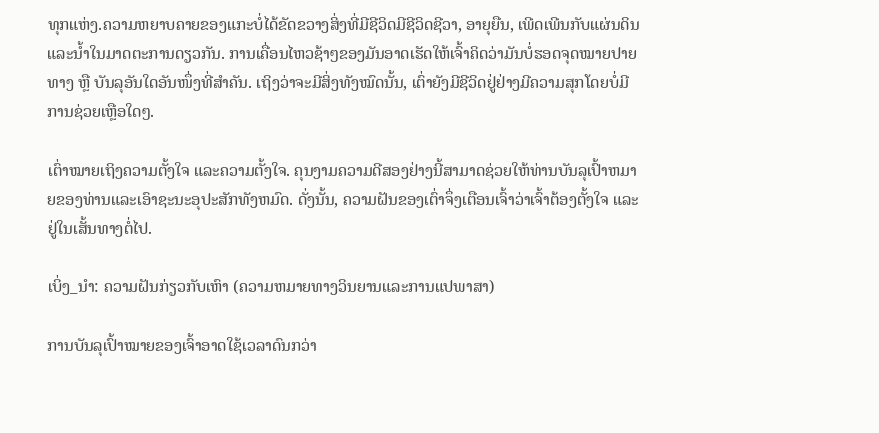ທຸກແຫ່ງ.ຄວາມຫຍາບຄາຍຂອງແກະບໍ່ໄດ້ຂັດຂວາງສິ່ງທີ່ມີຊີວິດມີຊີວິດຊີວາ, ອາຍຸຍືນ, ເພີດເພີນກັບແຜ່ນດິນແລະນ້ຳໃນມາດຕະການດຽວກັນ. ການເຄື່ອນໄຫວຊ້າໆຂອງມັນອາດເຮັດໃຫ້ເຈົ້າຄິດວ່າມັນບໍ່ຮອດຈຸດໝາຍປາຍທາງ ຫຼື ບັນລຸອັນໃດອັນໜຶ່ງທີ່ສຳຄັນ. ເຖິງວ່າຈະມີສິ່ງທັງໝົດນັ້ນ, ເຕົ່າຍັງມີຊີວິດຢູ່ຢ່າງມີຄວາມສຸກໂດຍບໍ່ມີການຊ່ວຍເຫຼືອໃດໆ.

ເຕົ່າໝາຍເຖິງຄວາມຕັ້ງໃຈ ແລະຄວາມຕັ້ງໃຈ. ຄຸນງາມຄວາມດີສອງຢ່າງນີ້ສາມາດຊ່ວຍໃຫ້ທ່ານບັນລຸເປົ້າຫມາຍຂອງທ່ານແລະເອົາຊະນະອຸປະສັກທັງຫມົດ. ດັ່ງນັ້ນ, ຄວາມຝັນຂອງເຕົ່າຈຶ່ງເຕືອນເຈົ້າວ່າເຈົ້າຕ້ອງຕັ້ງໃຈ ແລະ ຢູ່ໃນເສັ້ນທາງຕໍ່ໄປ.

ເບິ່ງ_ນຳ: ຄວາມຝັນກ່ຽວກັບເຫົາ (ຄວາມຫມາຍທາງວິນຍານແລະການແປພາສາ)

ການບັນລຸເປົ້າໝາຍຂອງເຈົ້າອາດໃຊ້ເວລາດົນກວ່າ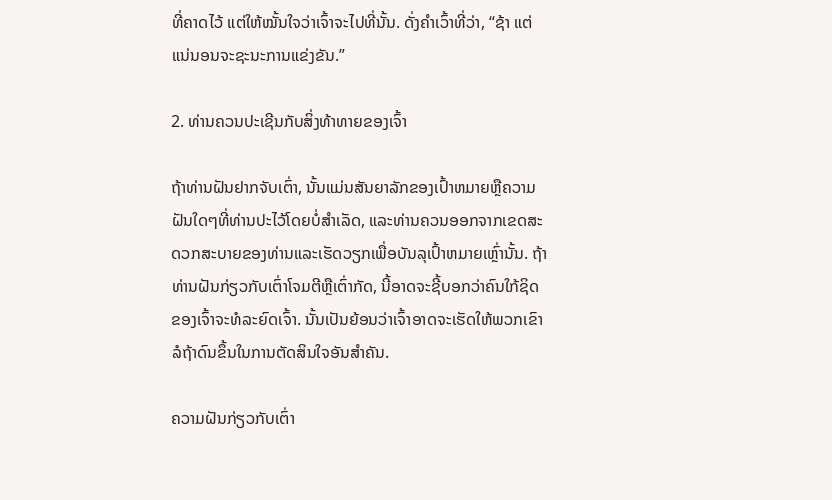ທີ່ຄາດໄວ້ ແຕ່ໃຫ້ໝັ້ນໃຈວ່າເຈົ້າຈະໄປທີ່ນັ້ນ. ດັ່ງຄຳເວົ້າທີ່ວ່າ, “ຊ້າ ແຕ່ແນ່ນອນຈະຊະນະການແຂ່ງຂັນ.”

2. ທ່ານຄວນປະເຊີນກັບສິ່ງທ້າທາຍຂອງເຈົ້າ

ຖ້າທ່ານຝັນຢາກຈັບເຕົ່າ, ນັ້ນແມ່ນສັນຍາລັກຂອງເປົ້າຫມາຍຫຼືຄວາມຝັນໃດໆທີ່ທ່ານປະໄວ້ໂດຍບໍ່ສໍາເລັດ, ແລະທ່ານຄວນອອກຈາກເຂດສະດວກສະບາຍຂອງທ່ານແລະເຮັດວຽກເພື່ອບັນລຸເປົ້າຫມາຍເຫຼົ່ານັ້ນ. ຖ້າທ່ານຝັນກ່ຽວກັບເຕົ່າໂຈມຕີຫຼືເຕົ່າກັດ, ນີ້ອາດຈະຊີ້ບອກວ່າຄົນໃກ້ຊິດຂອງເຈົ້າຈະທໍລະຍົດເຈົ້າ. ນັ້ນເປັນຍ້ອນວ່າເຈົ້າອາດຈະເຮັດໃຫ້ພວກເຂົາລໍຖ້າດົນຂຶ້ນໃນການຕັດສິນໃຈອັນສຳຄັນ.

ຄວາມຝັນກ່ຽວກັບເຕົ່າ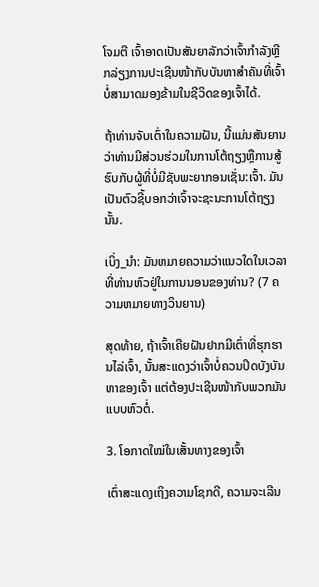ໂຈມຕີ ເຈົ້າອາດເປັນສັນຍາລັກວ່າເຈົ້າກຳລັງຫຼີກລ່ຽງການປະເຊີນໜ້າກັບບັນຫາສຳຄັນທີ່ເຈົ້າບໍ່ສາມາດມອງຂ້າມໃນຊີວິດຂອງເຈົ້າໄດ້.

ຖ້າທ່ານຈັບເຕົ່າໃນຄວາມຝັນ, ນີ້ແມ່ນສັນຍານວ່າທ່ານມີສ່ວນຮ່ວມໃນການໂຕ້ຖຽງຫຼືການສູ້ຮົບກັບຜູ້ທີ່ບໍ່ມີຊັບພະຍາກອນເຊັ່ນ:ເຈົ້າ. ມັນເປັນຕົວຊີ້ບອກວ່າເຈົ້າຈະຊະນະການໂຕ້ຖຽງນັ້ນ.

ເບິ່ງ_ນຳ: ມັນຫມາຍຄວາມວ່າແນວໃດໃນເວລາທີ່ທ່ານຫົວຢູ່ໃນການນອນຂອງທ່ານ? (7 ຄວາມຫມາຍທາງວິນຍານ)

ສຸດທ້າຍ, ຖ້າເຈົ້າເຄີຍຝັນຢາກມີເຕົ່າທີ່ຮຸກຮານໄລ່ເຈົ້າ, ນັ້ນສະແດງວ່າເຈົ້າບໍ່ຄວນປິດບັງບັນຫາຂອງເຈົ້າ ແຕ່ຕ້ອງປະເຊີນໜ້າກັບພວກມັນແບບຫົວຕໍ່.

3. ໂອກາດໃໝ່ໃນເສັ້ນທາງຂອງເຈົ້າ

ເຕົ່າສະແດງເຖິງຄວາມໂຊກດີ, ຄວາມຈະເລີນ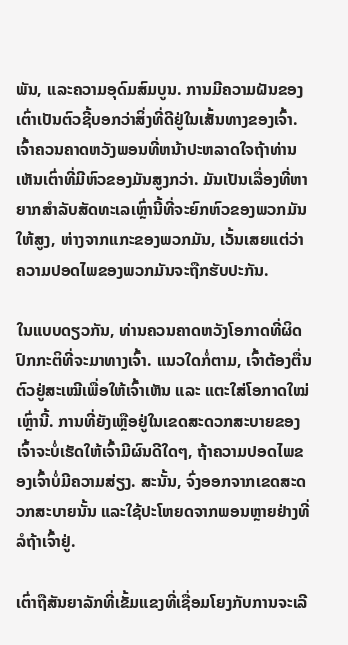ພັນ, ແລະຄວາມອຸດົມສົມບູນ. ການມີຄວາມຝັນຂອງເຕົ່າເປັນຕົວຊີ້ບອກວ່າສິ່ງທີ່ດີຢູ່ໃນເສັ້ນທາງຂອງເຈົ້າ. ເຈົ້າຄວນຄາດຫວັງພອນທີ່ຫນ້າປະຫລາດໃຈຖ້າທ່ານເຫັນເຕົ່າທີ່ມີຫົວຂອງມັນສູງກວ່າ. ມັນເປັນເລື່ອງທີ່ຫາຍາກສໍາລັບສັດທະເລເຫຼົ່ານີ້ທີ່ຈະຍົກຫົວຂອງພວກມັນໃຫ້ສູງ, ຫ່າງຈາກແກະຂອງພວກມັນ, ເວັ້ນເສຍແຕ່ວ່າຄວາມປອດໄພຂອງພວກມັນຈະຖືກຮັບປະກັນ.

ໃນແບບດຽວກັນ, ທ່ານຄວນຄາດຫວັງໂອກາດທີ່ຜິດປົກກະຕິທີ່ຈະມາທາງເຈົ້າ. ແນວໃດກໍ່ຕາມ, ເຈົ້າຕ້ອງຕື່ນຕົວຢູ່ສະເໝີເພື່ອໃຫ້ເຈົ້າເຫັນ ແລະ ແຕະໃສ່ໂອກາດໃໝ່ເຫຼົ່ານີ້. ການທີ່ຍັງເຫຼືອຢູ່ໃນເຂດສະດວກສະບາຍຂອງເຈົ້າຈະບໍ່ເຮັດໃຫ້ເຈົ້າມີຜົນດີໃດໆ, ຖ້າຄວາມປອດໄພຂອງເຈົ້າບໍ່ມີຄວາມສ່ຽງ. ສະນັ້ນ, ຈົ່ງອອກຈາກເຂດສະດວກສະບາຍນັ້ນ ແລະໃຊ້ປະໂຫຍດຈາກພອນຫຼາຍຢ່າງທີ່ລໍຖ້າເຈົ້າຢູ່.

ເຕົ່າຖືສັນຍາລັກທີ່ເຂັ້ມແຂງທີ່ເຊື່ອມໂຍງກັບການຈະເລີ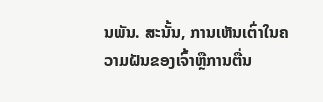ນພັນ. ສະນັ້ນ, ການເຫັນເຕົ່າໃນຄວາມຝັນຂອງເຈົ້າຫຼືການຕື່ນ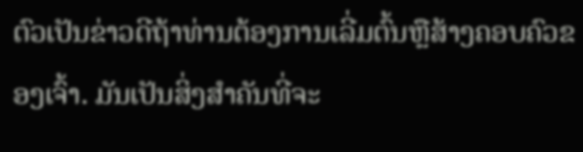ຕົວເປັນຂ່າວດີຖ້າທ່ານຕ້ອງການເລີ່ມຕົ້ນຫຼືສ້າງຄອບຄົວຂອງເຈົ້າ. ມັນເປັນສິ່ງສໍາຄັນທີ່ຈະ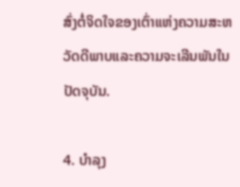ສົ່ງຕໍ່ຈິດໃຈຂອງເຕົ່າແຫ່ງຄວາມສະຫວັດດີພາບແລະຄວາມຈະເລີນພັນໃນປັດຈຸບັນ.

4. ບໍາລຸງ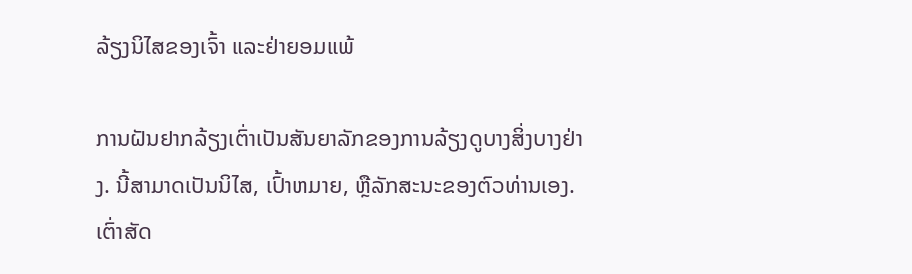ລ້ຽງນິໄສຂອງເຈົ້າ ແລະຢ່າຍອມແພ້

ການຝັນຢາກລ້ຽງເຕົ່າເປັນສັນຍາລັກຂອງການລ້ຽງດູບາງສິ່ງບາງຢ່າງ. ນີ້ສາມາດເປັນນິໄສ, ເປົ້າຫມາຍ, ຫຼືລັກສະນະຂອງຕົວທ່ານເອງ. ເຕົ່າສັດ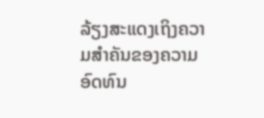ລ້ຽງສະແດງເຖິງຄວາມສໍາຄັນຂອງຄວາມອົດທົນ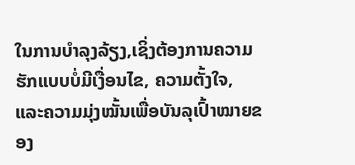ໃນການບໍາລຸງລ້ຽງ,ເຊິ່ງຕ້ອງການຄວາມຮັກແບບບໍ່ມີເງື່ອນໄຂ, ຄວາມຕັ້ງໃຈ, ແລະຄວາມມຸ່ງໝັ້ນເພື່ອບັນລຸເປົ້າໝາຍຂອງ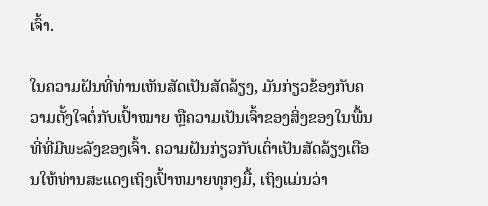ເຈົ້າ.

ໃນຄວາມຝັນທີ່ທ່ານເຫັນສັດເປັນສັດລ້ຽງ, ມັນກ່ຽວຂ້ອງກັບຄວາມຕັ້ງໃຈຕໍ່ກັບເປົ້າໝາຍ ຫຼືຄວາມເປັນເຈົ້າຂອງສິ່ງຂອງໃນພື້ນທີ່ທີ່ມີພະລັງຂອງເຈົ້າ. ຄວາມຝັນກ່ຽວກັບເຕົ່າເປັນສັດລ້ຽງເຕືອນໃຫ້ທ່ານສະແດງເຖິງເປົ້າຫມາຍທຸກໆມື້, ເຖິງແມ່ນວ່າ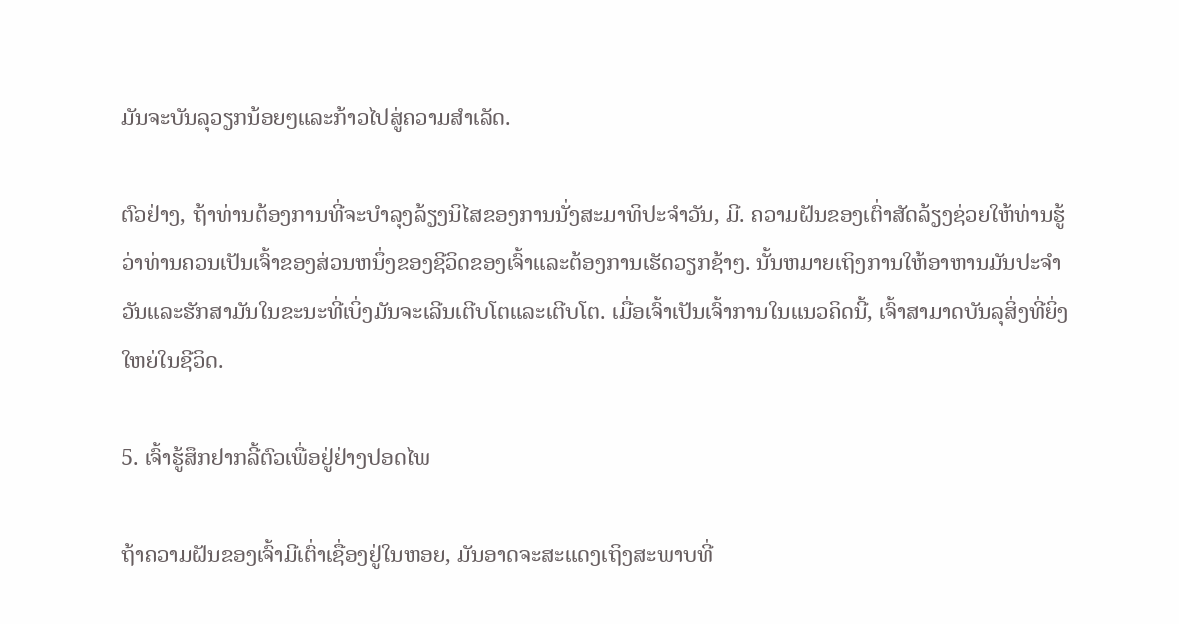ມັນຈະບັນລຸວຽກນ້ອຍໆແລະກ້າວໄປສູ່ຄວາມສໍາເລັດ.

ຕົວຢ່າງ, ຖ້າທ່ານຕ້ອງການທີ່ຈະບໍາລຸງລ້ຽງນິໄສຂອງການນັ່ງສະມາທິປະຈໍາວັນ, ມີ. ຄວາມຝັນຂອງເຕົ່າສັດລ້ຽງຊ່ວຍໃຫ້ທ່ານຮູ້ວ່າທ່ານຄວນເປັນເຈົ້າຂອງສ່ວນຫນຶ່ງຂອງຊີວິດຂອງເຈົ້າແລະຕ້ອງການເຮັດວຽກຊ້າໆ. ນັ້ນຫມາຍເຖິງການໃຫ້ອາຫານມັນປະຈໍາວັນແລະຮັກສາມັນໃນຂະນະທີ່ເບິ່ງມັນຈະເລີນເຕີບໂຕແລະເຕີບໂຕ. ເມື່ອເຈົ້າເປັນເຈົ້າການໃນແນວຄິດນີ້, ເຈົ້າສາມາດບັນລຸສິ່ງທີ່ຍິ່ງໃຫຍ່ໃນຊີວິດ.

5. ເຈົ້າຮູ້ສຶກຢາກລີ້ຕົວເພື່ອຢູ່ຢ່າງປອດໄພ

ຖ້າຄວາມຝັນຂອງເຈົ້າມີເຕົ່າເຊື່ອງຢູ່ໃນຫອຍ, ມັນອາດຈະສະແດງເຖິງສະພາບທີ່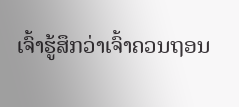ເຈົ້າຮູ້ສຶກວ່າເຈົ້າຄວນຖອນ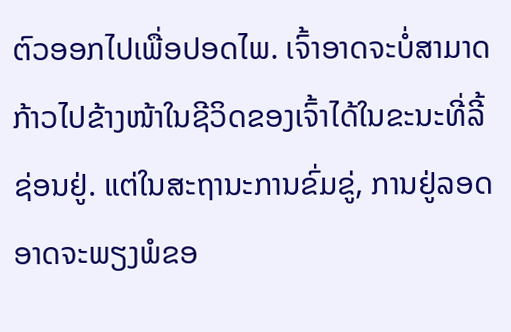ຕົວອອກໄປເພື່ອປອດໄພ. ເຈົ້າອາດຈະບໍ່ສາມາດກ້າວໄປຂ້າງໜ້າໃນຊີວິດຂອງເຈົ້າໄດ້ໃນຂະນະທີ່ລີ້ຊ່ອນຢູ່. ແຕ່ໃນສະຖານະການຂົ່ມຂູ່, ການຢູ່ລອດອາດຈະພຽງພໍຂອ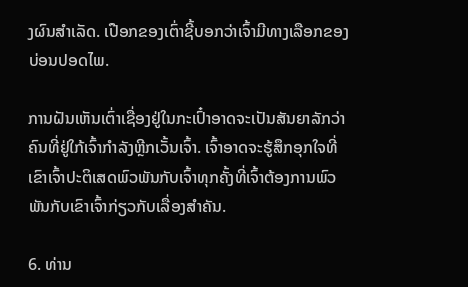ງຜົນສໍາເລັດ. ເປືອກຂອງເຕົ່າຊີ້ບອກວ່າເຈົ້າມີທາງເລືອກຂອງບ່ອນປອດໄພ.

ການຝັນເຫັນເຕົ່າເຊື່ອງຢູ່ໃນກະເປົ໋າອາດຈະເປັນສັນຍາລັກວ່າຄົນທີ່ຢູ່ໃກ້ເຈົ້າກຳລັງຫຼີກເວັ້ນເຈົ້າ. ເຈົ້າອາດຈະຮູ້ສຶກອຸກໃຈທີ່ເຂົາເຈົ້າປະຕິເສດພົວພັນກັບເຈົ້າທຸກຄັ້ງທີ່ເຈົ້າຕ້ອງການພົວພັນກັບເຂົາເຈົ້າກ່ຽວກັບເລື່ອງສຳຄັນ.

6. ທ່ານ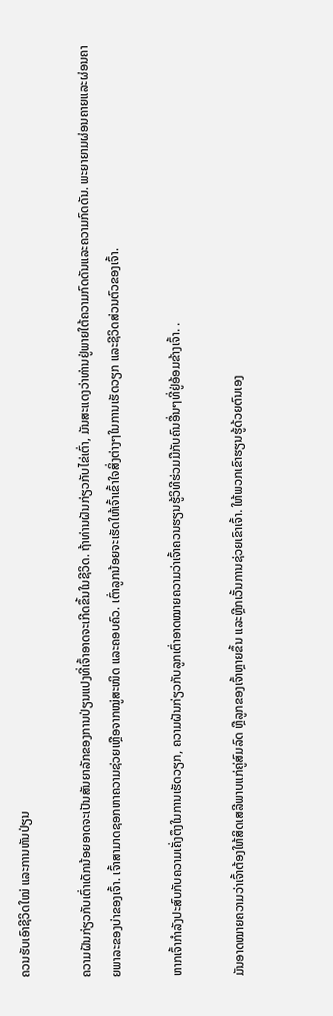ຄວນຮັບເອົາຊີວິດໃໝ່ ແລະການຫັນປ່ຽນ

ຄວາມຝັນກ່ຽວກັບເຕົ່າເດັກນ້ອຍອາດຈະເປັນສັນຍາລັກຂອງການປ່ຽນແປງທີ່ເຈົ້າອາດຈະເກີດຂຶ້ນໃນຊີວິດ. ຖ້າທ່ານຝັນກ່ຽວກັບໄຂ່ເຕົ່າ, ມັນສະແດງວ່າທ່ານຢູ່ພາຍໃຕ້ຄວາມກົດດັນແລະຄວາມກົດດັນ. ພະຍາຍາມຜ່ອນຄາຍແລະຜ່ອນຄາຍພາລະຂອງບ່າຂອງເຈົ້າ. ເຈົ້າສາມາດຊອກຫາຄວາມຊ່ວຍເຫຼືອຈາກໝູ່ສະໜິດ ແລະຄອບຄົວ. ເຕົ່າລູກນ້ອຍຈະເຮັດໃຫ້ເຈົ້າເຂົ້າໃຈສິ່ງຕ່າງໆໃນການເຮັດວຽກ ແລະຊີວິດສ່ວນຕົວຂອງເຈົ້າ.

ຫາກເຈົ້າກຳລັງປະສົບກັບຄວາມເຄັ່ງຕຶງໃນການເຮັດວຽກ, ຄວາມຝັນກ່ຽວກັບລູກເຕົ່າອາດໝາຍຄວາມວ່າເຈົ້າຄວນຮຽນຮູ້ວິທີຮ່ວມມືກັບຄົນອື່ນໆທີ່ຢູ່ອ້ອມຂ້າງເຈົ້າ. .

ມັນອາດໝາຍຄວາມວ່າເຈົ້າຕ້ອງໃຫ້ສິດເສລີພາບແກ່ຄູ່ສົມລົດ ຫຼືລູກຂອງເຈົ້າຫຼາຍຂຶ້ນ ແລະຫຼີກເວັ້ນການຊ່ວຍເຂົາເຈົ້າ. ໃຫ້ພວກເຂົາຮຽນຮູ້ດ້ວຍຕົນເອງ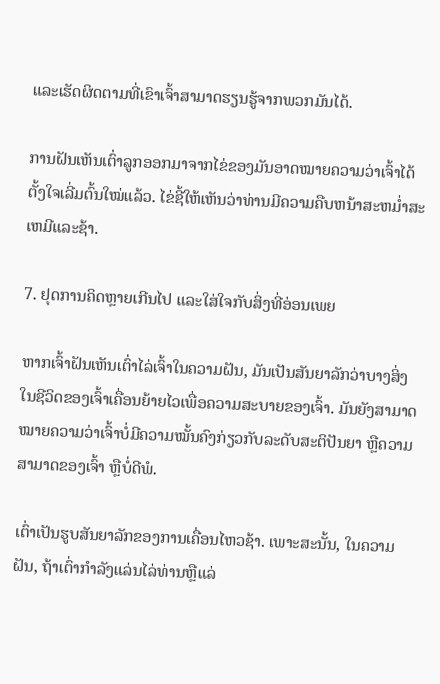ແລະເຮັດຜິດຕາມທີ່ເຂົາເຈົ້າສາມາດຮຽນຮູ້ຈາກພວກມັນໄດ້.

ການຝັນເຫັນເຕົ່າລູກອອກມາຈາກໄຂ່ຂອງມັນອາດໝາຍຄວາມວ່າເຈົ້າໄດ້ຕັ້ງໃຈເລີ່ມຕົ້ນໃໝ່ແລ້ວ. ໄຂ່ຊີ້ໃຫ້ເຫັນວ່າທ່ານມີຄວາມຄືບຫນ້າສະຫມໍ່າສະເຫມີແລະຊ້າ.

7. ຢຸດການຄິດຫຼາຍເກີນໄປ ແລະໃສ່ໃຈກັບສິ່ງທີ່ອ່ອນເພຍ

ຫາກເຈົ້າຝັນເຫັນເຕົ່າໄລ່ເຈົ້າໃນຄວາມຝັນ, ມັນເປັນສັນຍາລັກວ່າບາງສິ່ງໃນຊີວິດຂອງເຈົ້າເຄື່ອນຍ້າຍໄວເພື່ອຄວາມສະບາຍຂອງເຈົ້າ. ມັນຍັງສາມາດໝາຍຄວາມວ່າເຈົ້າບໍ່ມີຄວາມໝັ້ນຄົງກ່ຽວກັບລະດັບສະຕິປັນຍາ ຫຼືຄວາມສາມາດຂອງເຈົ້າ ຫຼືບໍ່ດີພໍ.

ເຕົ່າເປັນຮູບສັນຍາລັກຂອງການເຄື່ອນໄຫວຊ້າ. ເພາະສະນັ້ນ, ໃນຄວາມຝັນ, ຖ້າເຕົ່າກໍາລັງແລ່ນໄລ່ທ່ານຫຼືແລ່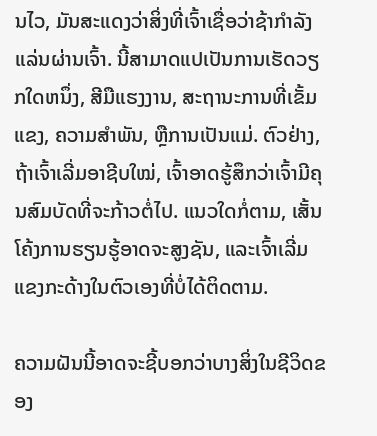ນໄວ, ມັນສະແດງວ່າສິ່ງທີ່ເຈົ້າເຊື່ອວ່າຊ້າກໍາລັງແລ່ນຜ່ານເຈົ້າ. ນີ້ສາມາດແປເປັນການເຮັດວຽກໃດຫນຶ່ງ, ສີມືແຮງງານ, ສະຖານະການທີ່ເຂັ້ມແຂງ, ຄວາມສໍາພັນ, ຫຼືການເປັນແມ່. ຕົວຢ່າງ, ຖ້າເຈົ້າເລີ່ມອາຊີບໃໝ່, ເຈົ້າອາດຮູ້ສຶກວ່າເຈົ້າມີຄຸນສົມບັດທີ່ຈະກ້າວຕໍ່ໄປ. ແນວໃດກໍ່ຕາມ, ເສັ້ນໂຄ້ງການຮຽນຮູ້ອາດຈະສູງຊັນ, ແລະເຈົ້າເລີ່ມແຂງກະດ້າງໃນຕົວເອງທີ່ບໍ່ໄດ້ຕິດຕາມ.

ຄວາມຝັນນີ້ອາດຈະຊີ້ບອກວ່າບາງສິ່ງໃນຊີວິດຂອງ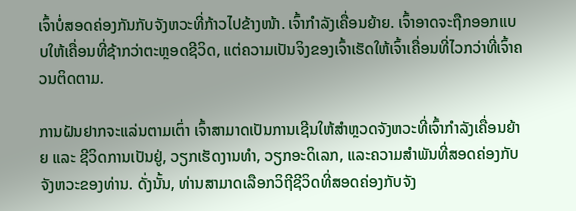ເຈົ້າບໍ່ສອດຄ່ອງກັນກັບຈັງຫວະທີ່ກ້າວໄປຂ້າງໜ້າ. ເຈົ້າກໍາລັງເຄື່ອນຍ້າຍ. ເຈົ້າອາດຈະຖືກອອກແບບໃຫ້ເຄື່ອນທີ່ຊ້າກວ່າຕະຫຼອດຊີວິດ, ແຕ່ຄວາມເປັນຈິງຂອງເຈົ້າເຮັດໃຫ້ເຈົ້າເຄື່ອນທີ່ໄວກວ່າທີ່ເຈົ້າຄວນຕິດຕາມ.

ການຝັນຢາກຈະແລ່ນຕາມເຕົ່າ ເຈົ້າສາມາດເປັນການເຊີນໃຫ້ສຳຫຼວດຈັງຫວະທີ່ເຈົ້າກຳລັງເຄື່ອນຍ້າຍ ແລະ ຊີວິດການເປັນຢູ່, ວຽກເຮັດງານທໍາ, ວຽກອະດິເລກ, ແລະຄວາມສໍາພັນທີ່ສອດຄ່ອງກັບຈັງຫວະຂອງທ່ານ. ດັ່ງນັ້ນ, ທ່ານສາມາດເລືອກວິຖີຊີວິດທີ່ສອດຄ່ອງກັບຈັງ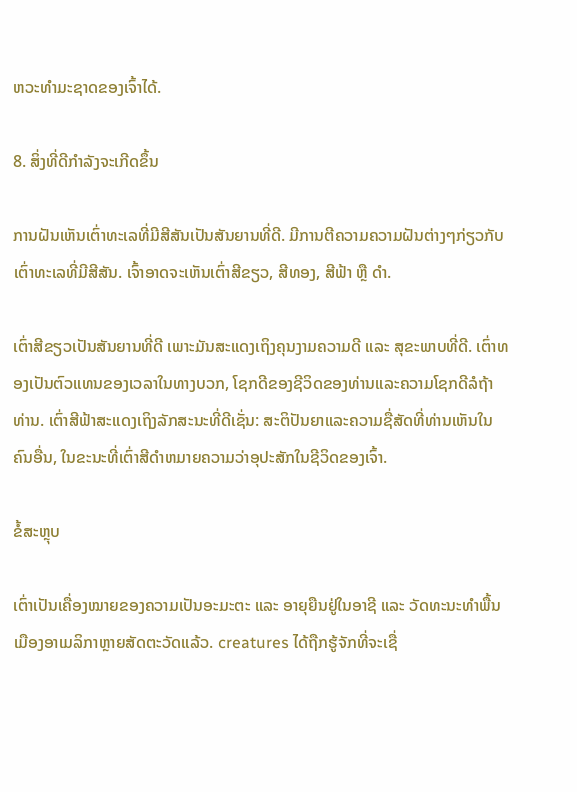ຫວະທໍາມະຊາດຂອງເຈົ້າໄດ້.

8. ສິ່ງທີ່ດີກຳລັງຈະເກີດຂຶ້ນ

ການຝັນເຫັນເຕົ່າທະເລທີ່ມີສີສັນເປັນສັນຍານທີ່ດີ. ມີການຕີຄວາມຄວາມຝັນຕ່າງໆກ່ຽວກັບເຕົ່າທະເລທີ່ມີສີສັນ. ເຈົ້າອາດຈະເຫັນເຕົ່າສີຂຽວ, ສີທອງ, ສີຟ້າ ຫຼື ດຳ.

ເຕົ່າສີຂຽວເປັນສັນຍານທີ່ດີ ເພາະມັນສະແດງເຖິງຄຸນງາມຄວາມດີ ແລະ ສຸຂະພາບທີ່ດີ. ເຕົ່າທອງເປັນຕົວແທນຂອງເວລາໃນທາງບວກ, ໂຊກດີຂອງຊີວິດຂອງທ່ານແລະຄວາມໂຊກດີລໍຖ້າທ່ານ. ເຕົ່າສີຟ້າສະແດງເຖິງລັກສະນະທີ່ດີເຊັ່ນ: ສະຕິປັນຍາແລະຄວາມຊື່ສັດທີ່ທ່ານເຫັນໃນຄົນອື່ນ, ໃນຂະນະທີ່ເຕົ່າສີດໍາຫມາຍຄວາມວ່າອຸປະສັກໃນຊີວິດຂອງເຈົ້າ.

ຂໍ້ສະຫຼຸບ

ເຕົ່າເປັນເຄື່ອງໝາຍຂອງຄວາມເປັນອະມະຕະ ແລະ ອາຍຸຍືນຢູ່ໃນອາຊີ ແລະ ວັດທະນະທໍາພື້ນເມືອງອາເມລິກາຫຼາຍສັດຕະວັດແລ້ວ. creatures ໄດ້ຖືກຮູ້ຈັກທີ່ຈະເຊື່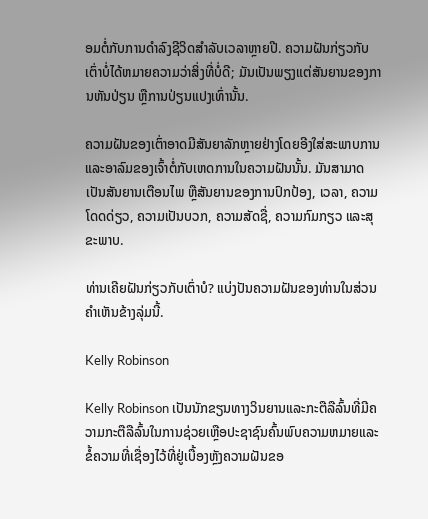ອມຕໍ່ກັບການດໍາລົງຊີວິດສໍາລັບເວລາຫຼາຍປີ. ຄວາມຝັນກ່ຽວກັບເຕົ່າບໍ່ໄດ້ຫມາຍຄວາມວ່າສິ່ງທີ່ບໍ່ດີ; ມັນເປັນພຽງແຕ່ສັນຍານຂອງການຫັນປ່ຽນ ຫຼືການປ່ຽນແປງເທົ່ານັ້ນ.

ຄວາມຝັນຂອງເຕົ່າອາດມີສັນຍາລັກຫຼາຍຢ່າງໂດຍອີງໃສ່ສະພາບການ ແລະອາລົມຂອງເຈົ້າຕໍ່ກັບເຫດການໃນຄວາມຝັນນັ້ນ. ມັນສາມາດເປັນສັນຍານເຕືອນໄພ ຫຼືສັນຍານຂອງການປົກປ້ອງ, ເວລາ, ຄວາມໂດດດ່ຽວ, ຄວາມເປັນບວກ, ຄວາມສັດຊື່, ຄວາມກົມກຽວ ແລະສຸຂະພາບ.

ທ່ານເຄີຍຝັນກ່ຽວກັບເຕົ່າບໍ? ແບ່ງປັນຄວາມຝັນຂອງທ່ານໃນສ່ວນຄໍາເຫັນຂ້າງລຸ່ມນີ້.

Kelly Robinson

Kelly Robinson ເປັນນັກຂຽນທາງວິນຍານແລະກະຕືລືລົ້ນທີ່ມີຄວາມກະຕືລືລົ້ນໃນການຊ່ວຍເຫຼືອປະຊາຊົນຄົ້ນພົບຄວາມຫມາຍແລະຂໍ້ຄວາມທີ່ເຊື່ອງໄວ້ທີ່ຢູ່ເບື້ອງຫຼັງຄວາມຝັນຂອ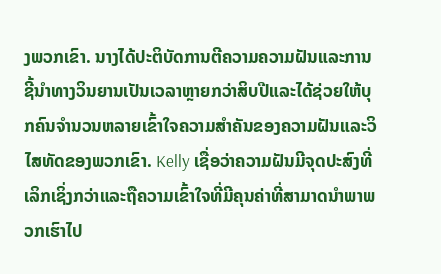ງພວກເຂົາ. ນາງໄດ້ປະຕິບັດການຕີຄວາມຄວາມຝັນແລະການຊີ້ນໍາທາງວິນຍານເປັນເວລາຫຼາຍກວ່າສິບປີແລະໄດ້ຊ່ວຍໃຫ້ບຸກຄົນຈໍານວນຫລາຍເຂົ້າໃຈຄວາມສໍາຄັນຂອງຄວາມຝັນແລະວິໄສທັດຂອງພວກເຂົາ. Kelly ເຊື່ອວ່າຄວາມຝັນມີຈຸດປະສົງທີ່ເລິກເຊິ່ງກວ່າແລະຖືຄວາມເຂົ້າໃຈທີ່ມີຄຸນຄ່າທີ່ສາມາດນໍາພາພວກເຮົາໄປ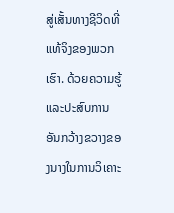ສູ່ເສັ້ນທາງຊີວິດທີ່ແທ້ຈິງຂອງພວກເຮົາ. ດ້ວຍຄວາມຮູ້ ແລະປະສົບການອັນກວ້າງຂວາງຂອງນາງໃນການວິເຄາະ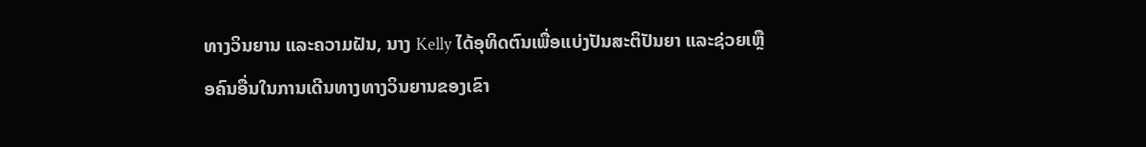ທາງວິນຍານ ແລະຄວາມຝັນ, ນາງ Kelly ໄດ້ອຸທິດຕົນເພື່ອແບ່ງປັນສະຕິປັນຍາ ແລະຊ່ວຍເຫຼືອຄົນອື່ນໃນການເດີນທາງທາງວິນຍານຂອງເຂົາ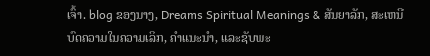ເຈົ້າ. blog ຂອງນາງ, Dreams Spiritual Meanings & ສັນຍາລັກ, ສະເຫນີບົດຄວາມໃນຄວາມເລິກ, ຄໍາແນະນໍາ, ແລະຊັບພະ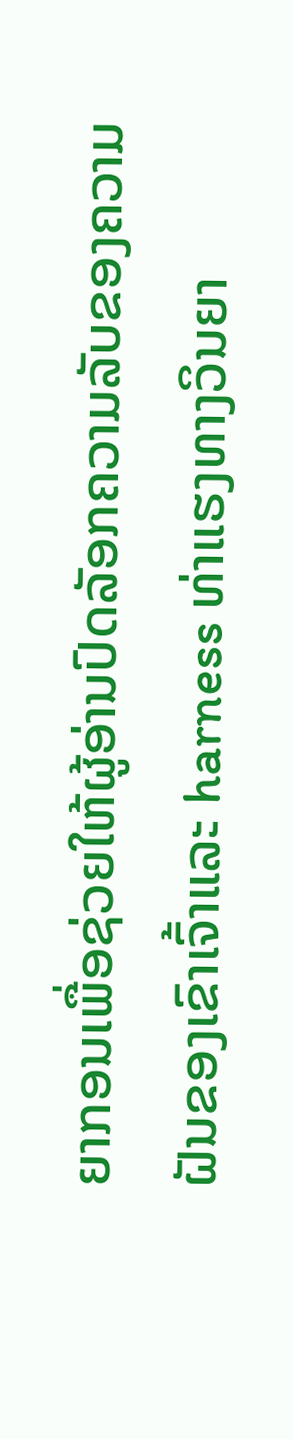ຍາກອນເພື່ອຊ່ວຍໃຫ້ຜູ້ອ່ານປົດລັອກຄວາມລັບຂອງຄວາມຝັນຂອງເຂົາເຈົ້າແລະ harness ທ່າແຮງທາງວິນຍາ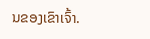ນຂອງເຂົາເຈົ້າ.